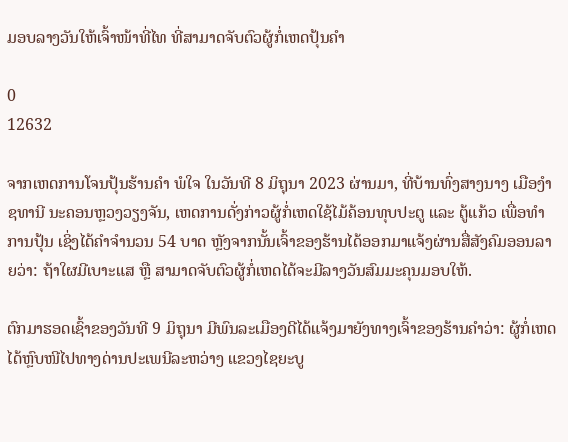ມອບລາງວັນໃຫ້ເຈົ້າໜ້າທີ່ໄທ ທີ່ສາມາດຈັບຕົວຜູ້ກໍ່ເຫດປຸ້ນຄຳ

0
12632

ຈາກເຫດການໂຈນປຸ້ນຮ້ານຄຳ ພໍໃຈ ໃນວັນທີ 8 ມິຖຸນາ 2023 ຜ່ານມາ, ທີ່ບ້ານທົ່ງສາງນາງ ເມືອງຳຊທານີ ນະຄອນຫຼວງວຽງຈັນ, ເຫດການດັ່ງກ່າວຜູ້ກໍ່ເຫດໃຊ້ໄມ້ຄ້ອນທຸບປະຕູ ແລະ ຕູ້ແກ້ວ ເພື່ອທຳການປຸ້ນ ເຊິ່ງໄດ້ຄຳຈຳນວນ 54 ບາດ ຫຼັງຈາກນັ້ນເຈົ້າຂອງຮ້ານໄດ້ອອກມາແຈ້ງຜ່ານສື່ສັງຄົມອອນລາຍວ່າ: ຖ້າໃຜມີເບາະແສ ຫຼື ສາມາດຈັບຕົວຜູ້ກໍ່ເຫດໄດ້ຈະມີລາງວັນສົມມະຄຸນມອບໃຫ້.

ຕົກມາຮອດເຊົ້າຂອງວັນທີ 9 ມິຖຸນາ ມີພົນລະເມືອງດີໄດ້ແຈ້ງມາຍັງທາງເຈົ້າຂອງຮ້ານຄຳວ່າ: ຜູ້ກໍ່ເຫດໄດ້ຫຼົບໜີໄປທາງດ່ານປະເພນີລະຫວ່າງ ແຂວງໄຊຍະບູ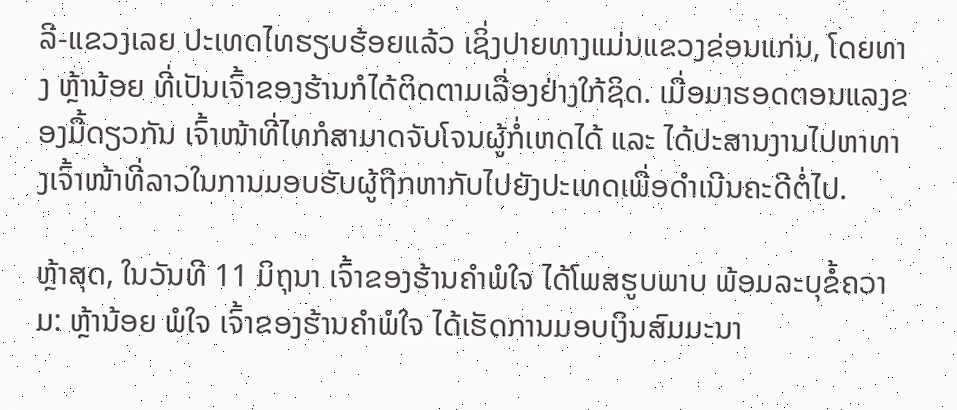ລີ-ແຂວງເລຍ ປະເທດໄທຮຽບຮ້ອຍແລ້ວ ເຊິ່ງປາຍທາງແມ່ນແຂວງຂ່ອນແກ່ນ, ໂດຍທາງ ຫຼ້ານ້ອຍ ທີ່ເປັນເຈົ້າຂອງຮ້ານກໍໄດ້ຕິດຕາມເລື່ອງຢ່າງໃກ້ຊິດ. ເມື່ອມາຮອດຕອນແລງຂອງມື້ດຽວກັນ ເຈົ້າໜ້າທີ່ໄທກໍສາມາດຈັບໂຈນຜູ້ກໍ່ເຫດໄດ້ ແລະ ໄດ້ປະສານງານໄປຫາທາງເຈົ້າໜ້າທີ່ລາວໃນການມອບຮັບຜູ້ຖືກຫາກັບໄປຍັງປະເທດເພື່ອດຳເນີນຄະດີຕໍ່ໄປ.

ຫຼ້າສຸດ, ໃນວັນທີ 11 ມິຖຸນາ ເຈົ້າຂອງຮ້ານຄຳພໍໃຈ ໄດ້ໂພສຮູບພາບ ພ້ອມລະບຸຂໍ້ຄວາມ: ຫຼ້ານ້ອຍ ພໍໃຈ ເຈົ້າຂອງຮ້ານຄຳພໍໃຈ ໄດ້ເຮັດການມອບເງິນສົມມະນາ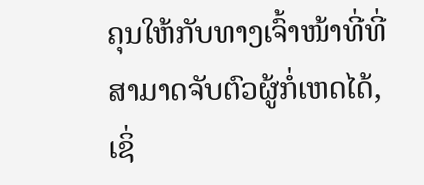ຄຸນໃຫ້ກັບທາງເຈົ້າໜ້າທີ່ທີ່ສາມາດຈັບຕົວຜູ້ກໍ່ເຫດໄດ້, ເຊິ່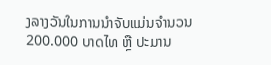ງລາງວັນໃນການນຳຈັບແມ່ນຈຳນວນ 200.000 ບາດໄທ ຫຼື ປະມານ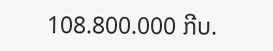108.800.000 ກີບ.